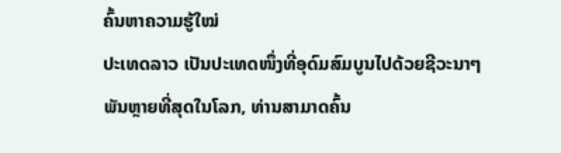ຄົ້ນຫາຄວາມຮູ້ໃໝ່
ປະເທດລາວ ເປັນປະເທດໜຶ່ງທີ່ອຸດົມສົມບູນໄປດ້ວຍຊີວະນາໆພັນຫຼາຍທີ່ສຸດໃນໂລກ, ທ່ານສາມາດຄົ້ນ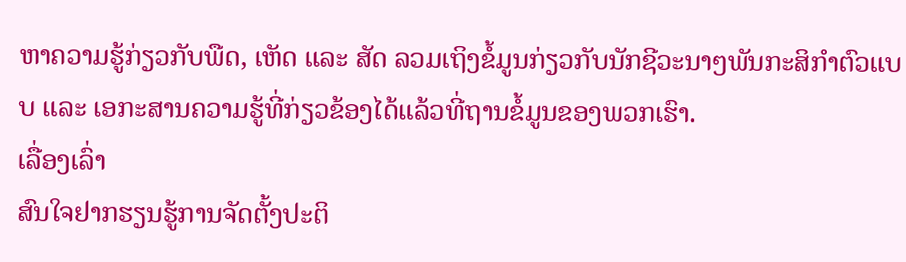ຫາຄວາມຮູ້ກ່ຽວກັບພືດ, ເຫັດ ແລະ ສັດ ລວມເຖິງຂໍ້ມູນກ່ຽວກັບນັກຊີວະນາໆພັນກະສິກຳຕົວແບບ ແລະ ເອກະສານຄວາມຮູ້ທີ່ກ່ຽວຂ້ອງໄດ້ແລ້ວທີ່ຖານຂໍ້ມູນຂອງພວກເຮົາ.
ເລື່ອງເລົ່າ
ສົນໃຈຢາກຮຽນຮູ້ການຈັດຕັ້ງປະຕິ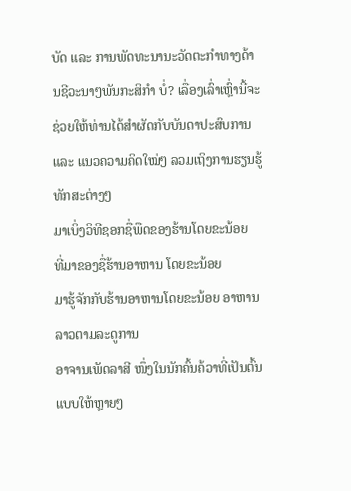ບັດ ແລະ ການພັດທະນານະວັດຕະກຳທາງດ້ານຊີວະນາໆພັນກະສິກຳ ບໍ່? ເລື່ອງເລົ່າເຫຼົ່ານີ້ຈະຊ່ວຍໃຫ້ທ່ານໄດ້ສຳຜັດກັບບັນດາປະສົບການ ແລະ ແນວຄວາມຄິດໃໝ່ໆ ລວມເຖິງການຮຽນຮູ້ທັກສະຕ່າງໆ
ມາເບິ່ງວິທີຊອກຊື່ພືດຂອງຮ້ານໂດຍຂະນ້ອຍ
ທີ່ມາຂອງຊື່ຮ້ານອາຫານ ໂດຍຂະນ້ອຍ
ມາຮູ້ຈັກກັບຮ້ານອາຫານໂດຍຂະນ້ອຍ ອາຫານລາວຕາມລະດູການ
ອາຈານເພັດລາສີ ໜຶ່ງໃນນັກຄົ້ນຄ້ວາທີ່ເປັນຕົ້ນແບບໃຫ້ຫຼາຍໆ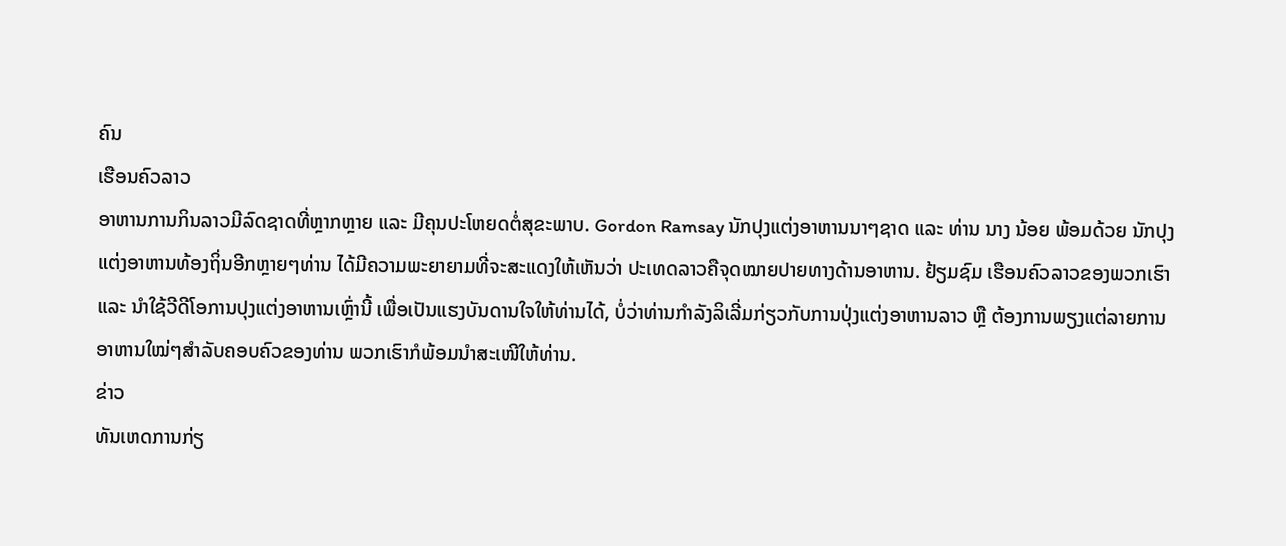ຄົນ
ເຮືອນຄົວລາວ
ອາຫານການກິນລາວມີລົດຊາດທີ່ຫຼາກຫຼາຍ ແລະ ມີຄຸນປະໂຫຍດຕໍ່ສຸຂະພາບ. Gordon Ramsay ນັກປຸງແຕ່ງອາຫານນາໆຊາດ ແລະ ທ່ານ ນາງ ນ້ອຍ ພ້ອມດ້ວຍ ນັກປຸງແຕ່ງອາຫານທ້ອງຖິ່ນອີກຫຼາຍໆທ່ານ ໄດ້ມີຄວາມພະຍາຍາມທີ່ຈະສະແດງໃຫ້ເຫັນວ່າ ປະເທດລາວຄືຈຸດໝາຍປາຍທາງດ້ານອາຫານ. ຢ້ຽມຊົມ ເຮືອນຄົວລາວຂອງພວກເຮົາ ແລະ ນຳໃຊ້ວີດີໂອການປຸງແຕ່ງອາຫານເຫຼົ່ານີ້ ເພື່ອເປັນແຮງບັນດານໃຈໃຫ້ທ່ານໄດ້, ບໍ່ວ່າທ່ານກຳລັງລິເລີ່ມກ່ຽວກັບການປຸ່ງແຕ່ງອາຫານລາວ ຫຼື ຕ້ອງການພຽງແຕ່ລາຍການອາຫານໃໝ່ໆສຳລັບຄອບຄົວຂອງທ່ານ ພວກເຮົາກໍພ້ອມນຳສະເໜີໃຫ້ທ່ານ.
ຂ່າວ
ທັນເຫດການກ່ຽ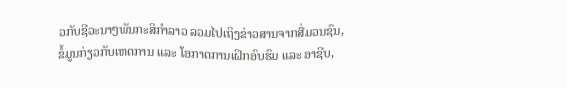ວກັບຊີວະນາໆພັນກະສິກຳລາວ ລວມໄປເຖິງຂ່າວສານຈາກສື່ມວນຊົນ, ຂໍ້ມູນກ່ຽວກັບເຫດການ ແລະ ໂອກາດການເຝິກອົບຮົມ ແລະ ອາຊີບ,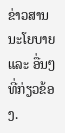ຂ່າວສານນະໂຍບາຍ ແລະ ອື່ນໆທີ່ກ່ຽວຂ້ອງ.